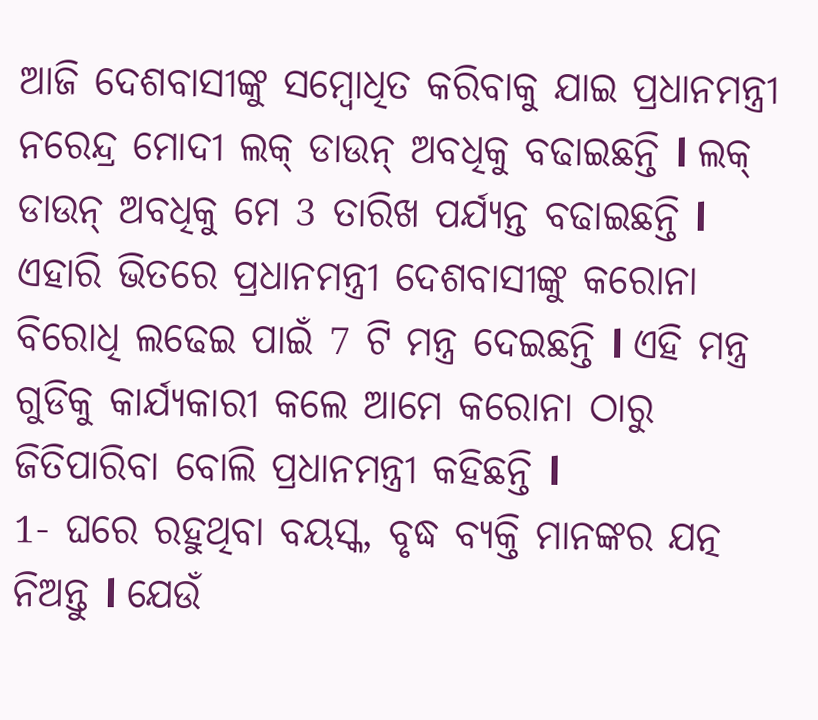ଆଜି ଦେଶବାସୀଙ୍କୁ ସମ୍ବୋଧିତ କରିବାକୁ ଯାଇ ପ୍ରଧାନମନ୍ତ୍ରୀ ନରେନ୍ଦ୍ର ମୋଦୀ ଲକ୍ ଡାଉନ୍ ଅବଧିକୁ ବଢାଇଛନ୍ତି l ଲକ୍ ଡାଉନ୍ ଅବଧିକୁ ମେ 3 ତାରିଖ ପର୍ଯ୍ୟନ୍ତ ବଢାଇଛନ୍ତି l ଏହାରି ଭିତରେ ପ୍ରଧାନମନ୍ତ୍ରୀ ଦେଶବାସୀଙ୍କୁ କରୋନା ବିରୋଧି ଲଢେଇ ପାଇଁ 7 ଟି ମନ୍ତ୍ର ଦେଇଛନ୍ତି l ଏହି ମନ୍ତ୍ର ଗୁଡିକୁ କାର୍ଯ୍ୟକାରୀ କଲେ ଆମେ କରୋନା ଠାରୁ ଜିତିପାରିବା ବୋଲି ପ୍ରଧାନମନ୍ତ୍ରୀ କହିଛନ୍ତି l
1- ଘରେ ରହୁଥିବା ବୟସ୍କ, ବୃଦ୍ଧ ବ୍ୟକ୍ତି ମାନଙ୍କର ଯତ୍ନ ନିଅନ୍ତୁ l ଯେଉଁ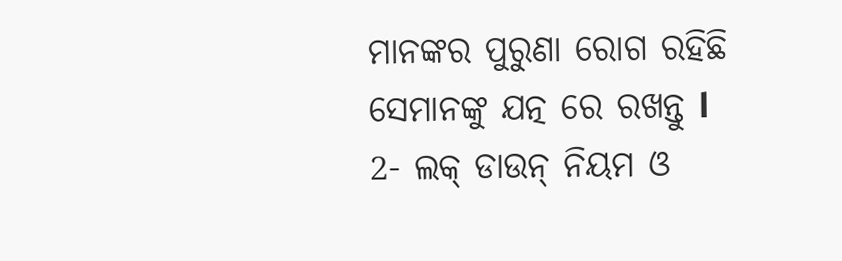ମାନଙ୍କର ପୁରୁଣା ରୋଗ ରହିଛି ସେମାନଙ୍କୁ ଯତ୍ନ ରେ ରଖନ୍ତୁ l
2- ଲକ୍ ଡାଉନ୍ ନିୟମ ଓ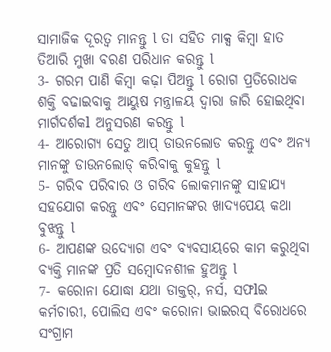ସାମାଜିକ ଦୂରତ୍ୱ ମାନନ୍ତୁ l ତା ସହିତ ମାକ୍ସ କିମ୍ବା ହାତ ତିଆରି ମୁଖା ବରଣ ପରିଧାନ କରନ୍ତୁ l
3- ଗରମ ପାଣି କିମ୍ବା କଢ଼ା ପିଅନ୍ତୁ l ରୋଗ ପ୍ରତିରୋଧକ ଶକ୍ତି ବଢାଇବାକୁ ଆୟୁଷ ମନ୍ତ୍ରାଳୟ ଦ୍ୱାରା ଜାରି ହୋଇଥିବା ମାର୍ଗଦର୍ଶକl ଅନୁସରଣ କରନ୍ତୁ l
4- ଆରୋଗ୍ୟ ସେତୁ ଆପ୍ ଡାଉନଲୋଡ କରନ୍ତୁ ଏବଂ ଅନ୍ୟ ମାନଙ୍କୁ ଡାଉନଲୋଡ୍ କରିବାକୁ କୁହନ୍ତୁ l
5- ଗରିବ ପରିବାର ଓ ଗରିବ ଲୋକମାନଙ୍କୁ ସାହାଯ୍ୟ ସହଯୋଗ କରନ୍ତୁ ଏବଂ ସେମାନଙ୍କର ଖାଦ୍ୟପେୟ କଥା ବୁଝନ୍ତୁ l
6- ଆପଣଙ୍କ ଉଦ୍ୟୋଗ ଏବଂ ବ୍ୟବସାୟରେ କାମ କରୁଥିବା ବ୍ୟକ୍ତି ମାନଙ୍କ ପ୍ରତି ସମ୍ବୋଦନଶୀଳ ହୁଅନ୍ତୁ l
7- କରୋନା ଯୋଦ୍ଧା ଯଥା ଡାକ୍ତର୍, ନର୍ସ, ସଫlଇ କର୍ମଚାରୀ, ପୋଲିସ ଏବଂ କରୋନା ଭାଇରସ୍ ବିରୋଧରେ ସଂଗ୍ରାମ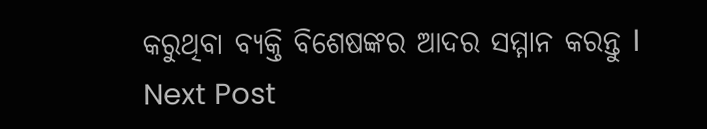କରୁଥିବା ବ୍ୟକ୍ତି ବିଶେଷଙ୍କର ଆଦର ସମ୍ମାନ କରନ୍ତୁ l
Next Post